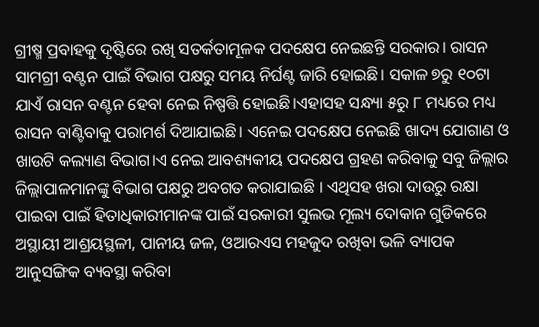ଗ୍ରୀଷ୍ମ ପ୍ରବାହକୁ ଦୃଷ୍ଟିରେ ରଖି ସତର୍କତାମୂଳକ ପଦକ୍ଷେପ ନେଇଛନ୍ତି ସରକାର। ରାସନ ସାମଗ୍ରୀ ବଣ୍ଟନ ପାଇଁ ବିଭାଗ ପକ୍ଷରୁ ସମୟ ନିର୍ଘଣ୍ଟ ଜାରି ହୋଇଛି। ସକାଳ ୭ରୁ ୧୦ଟା ଯାଏଁ ରାସନ ବଣ୍ଟନ ହେବା ନେଇ ନିଷ୍ପତ୍ତି ହୋଇଛି।ଏହାସହ ସନ୍ଧ୍ୟା ୫ରୁ ୮ ମଧ୍ୟରେ ମଧ୍ୟ ରାସନ ବାଣ୍ଟିବାକୁ ପରାମର୍ଶ ଦିଆଯାଇଛି। ଏନେଇ ପଦକ୍ଷେପ ନେଇଛି ଖାଦ୍ୟ ଯୋଗାଣ ଓ ଖାଉଟି କଲ୍ୟାଣ ବିଭାଗ।ଏ ନେଇ ଆବଶ୍ୟକୀୟ ପଦକ୍ଷେପ ଗ୍ରହଣ କରିବାକୁ ସବୁ ଜିଲ୍ଲାର ଜିଲ୍ଲାପାଳମାନଙ୍କୁ ବିଭାଗ ପକ୍ଷରୁ ଅବଗତ କରାଯାଇଛି । ଏଥିସହ ଖରା ଦାଉରୁ ରକ୍ଷା ପାଇବା ପାଇଁ ହିତାଧିକାରୀମାନଙ୍କ ପାଇଁ ସରକାରୀ ସୁଲଭ ମୂଲ୍ୟ ଦୋକାନ ଗୁଡିକରେ ଅସ୍ଥାୟୀ ଆଶ୍ରୟସ୍ଥଳୀ, ପାନୀୟ ଜଳ, ଓଆରଏସ ମହଜୁଦ ରଖିବା ଭଳି ବ୍ୟାପକ ଆନୁସଙ୍ଗିକ ବ୍ୟବସ୍ଥା କରିବା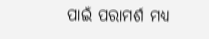ପାଇଁ ପରାମର୍ଶ ମଧ୍ୟ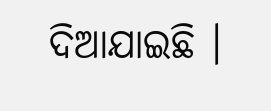ଦିଆଯାଇଛି ।